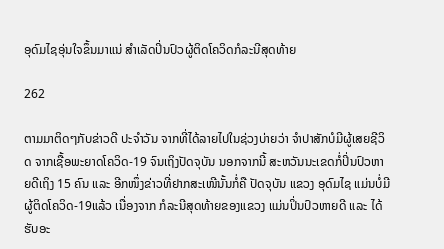ອຸດົມໄຊອຸ່ນໃຈຂຶ້ນມາແນ່ ສຳເລັດປິ່ນປົວຜູ້ຕິດໂຄວິດກໍລະນີສຸດທ້າຍ

262

ຕາມມາຕິດໆກັບຂ່າວດີ ປະຈຳວັນ ຈາກທີ່ໄດ້ລາຍໄປໃນຊ່ວງບ່າຍວ່າ ຈຳປາສັກບໍມີຜູ້ເສຍຊີວິດ ຈາກເຊື້ອພະຍາດໂຄວິດ-19 ຈົນເຖິງປັດຈຸບັນ ນອກຈາກນີ້ ສະຫວັນນະເຂດກໍ່ປິ່ນປົວຫາຍດີເຖິງ 15 ຄົນ ແລະ ອີກໜຶ່ງຂ່າວທີ່ຢາກສະເໜີນັ້ນກໍ່ຄື ປັດຈຸບັນ ແຂວງ ອຸດົມໄຊ ແມ່ນບໍ່ມີຜູ້ຕິດໂຄວິດ-19ແລ້ວ ເນື່ອງຈາກ ກໍລະນີສຸດທ້າຍຂອງແຂວງ ແມ່ນປິ່ນປົວຫາຍດີ ແລະ ໄດ້ຮັບອະ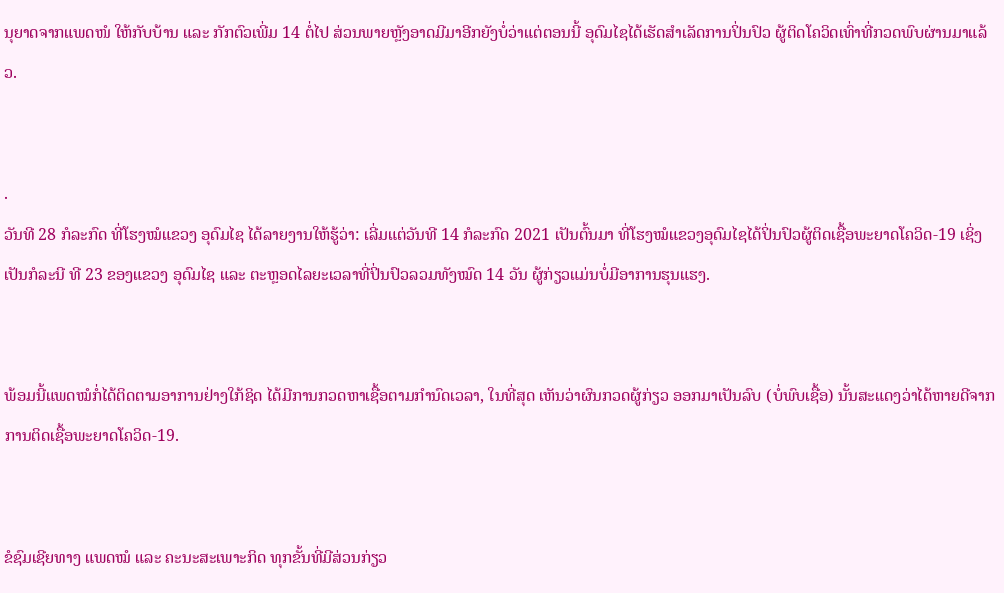ນຸຍາດຈາກແພດໜໍ ໃຫ້ກັບບ້ານ ແລະ ກັກຕົວເພີ່ມ 14 ຕໍ່ໄປ ສ່ວນພາຍຫຼັງອາດມີມາອີກຍັງບໍ່ວ່າແຕ່ຕອນນີ້ ອຸດົມໄຊໄດ້ເຮັດສຳເລັດການປິ່ນປົວ ຜູ້ຕິດໂຄວິດເທົ່າທີ່ກວດພົບຜ່ານມາແລ້ວ.


.
ວັນທີ 28 ກໍລະກົດ ທີ່ໂຮງໝໍແຂວງ ອຸດົມໄຊ ໄດ້ລາຍງານໃຫ້ຮູ້ວ່າ: ເລີ່ມແຕ່ວັນທີ 14 ກໍລະກົດ 2021 ເປັນຕົ້ນມາ ທີ່ໂຮງໝໍແຂວງອຸດົມໄຊໄດ້ປິ່ນປົວຜູ້ຕິດເຊື້ອພະຍາດໂຄວິດ-19 ເຊິ່ງເປັນກໍລະນີ ທີ 23 ຂອງແຂວງ ອຸດົມໄຊ ແລະ ຕະຫຼອດໄລຍະເວລາທີ່ປິ່ນປົວລວມທັງໝົດ 14 ວັນ ຜູ້ກ່ຽວແມ່ນບໍ່ມີອາການຮຸນແຮງ.


ພ້ອມນີ້ແພດໝໍກໍ່ໄດ້ຕິດຕາມອາການຢ່າງໃກ້ຊິດ ໄດ້ມີການກວດຫາເຊື້ອຕາມກຳນົດເວລາ, ໃນທີ່ສຸດ ເຫັນວ່າຜົນກວດຜູ້ກ່ຽວ ອອກມາເປັນລົບ (ບໍ່ພົບເຊື້ອ) ນັ້ນສະແດງວ່າໄດ້ຫາຍດີຈາກການຕິດເຊື້ອພະຍາດໂຄວິດ-19.


ຂໍຊົມເຊີຍທາງ ແພດໝໍ ແລະ ຄະນະສະເພາະກິດ ທຸກຂັ້ນທີ່ມີສ່ວນກ່ຽວ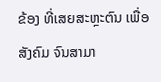ຂ້ອງ ທີ່ເສຍສະຫຼະຕົນ ເພື່ອສັງຄົມ ຈົນສາມາ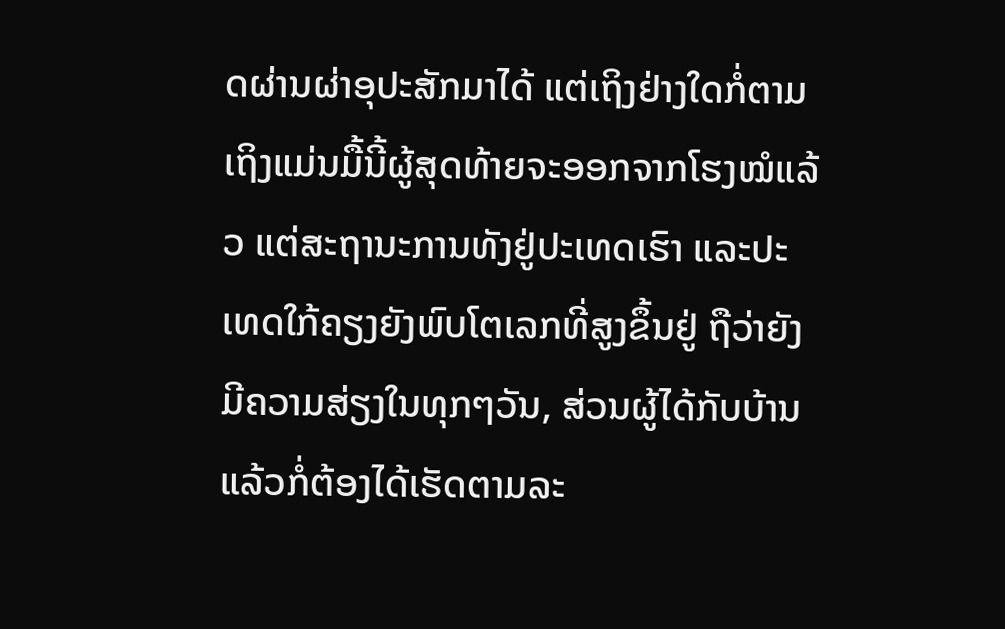ດຜ່ານຜ່າອຸປະສັກມາໄດ້ ແຕ່ເຖິງຢ່າງໃດກໍ່ຕາມ ເຖິງແມ່ນມື້ນີ້ຜູ້ສຸດທ້າຍຈະອອກຈາກໂຮງໝໍແລ້ວ ແຕ່ສະຖານະການທັງຢູ່ປະເທດເຮົາ ແລະປະເທດໃກ້ຄຽງຍັງພົບໂຕເລກທີ່ສູງຂຶ້ນຢູ່ ຖືວ່າຍັງມີຄວາມສ່ຽງໃນທຸກໆວັນ, ສ່ວນຜູ້ໄດ້ກັບບ້ານແລ້ວກໍ່ຕ້ອງໄດ້ເຮັດຕາມລະ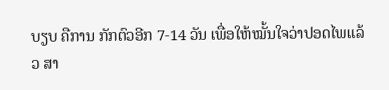ບຽບ ຄືການ ກັກຕົວອີກ 7-14 ວັນ ເພື່ອໃຫ້ໝັ້ນໃຈວ່າປອດໄພແລ້ວ ສາ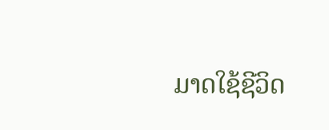ມາດໃຊ້ຊີວິດ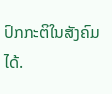ປົກກະຕິໃນສັງຄົມໄດ້.